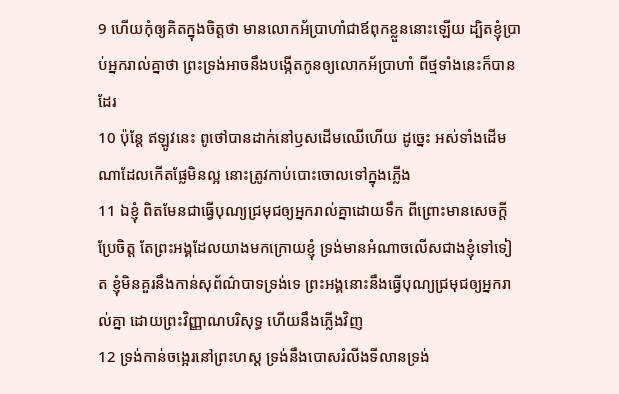9 ហើយកុំឲ្យគិតក្នុងចិត្តថា មានលោកអ័ប្រាហាំជាឪពុកខ្លួននោះឡើយ ដ្បិតខ្ញុំប្រាប់អ្នករាល់គ្នាថា ព្រះទ្រង់អាចនឹងបង្កើតកូនឲ្យលោកអ័ប្រាហាំ ពីថ្មទាំងនេះក៏បានដែរ
10 ប៉ុន្តែ ឥឡូវនេះ ពូថៅបានដាក់នៅឫសដើមឈើហើយ ដូច្នេះ អស់ទាំងដើមណាដែលកើតផ្លែមិនល្អ នោះត្រូវកាប់បោះចោលទៅក្នុងភ្លើង
11 ឯខ្ញុំ ពិតមែនជាធ្វើបុណ្យជ្រមុជឲ្យអ្នករាល់គ្នាដោយទឹក ពីព្រោះមានសេចក្ដីប្រែចិត្ត តែព្រះអង្គដែលយាងមកក្រោយខ្ញុំ ទ្រង់មានអំណាចលើសជាងខ្ញុំទៅទៀត ខ្ញុំមិនគួរនឹងកាន់សុព័ណ៌បាទទ្រង់ទេ ព្រះអង្គនោះនឹងធ្វើបុណ្យជ្រមុជឲ្យអ្នករាល់គ្នា ដោយព្រះវិញ្ញាណបរិសុទ្ធ ហើយនឹងភ្លើងវិញ
12 ទ្រង់កាន់ចង្អេរនៅព្រះហស្ត ទ្រង់នឹងបោសរំលីងទីលានទ្រង់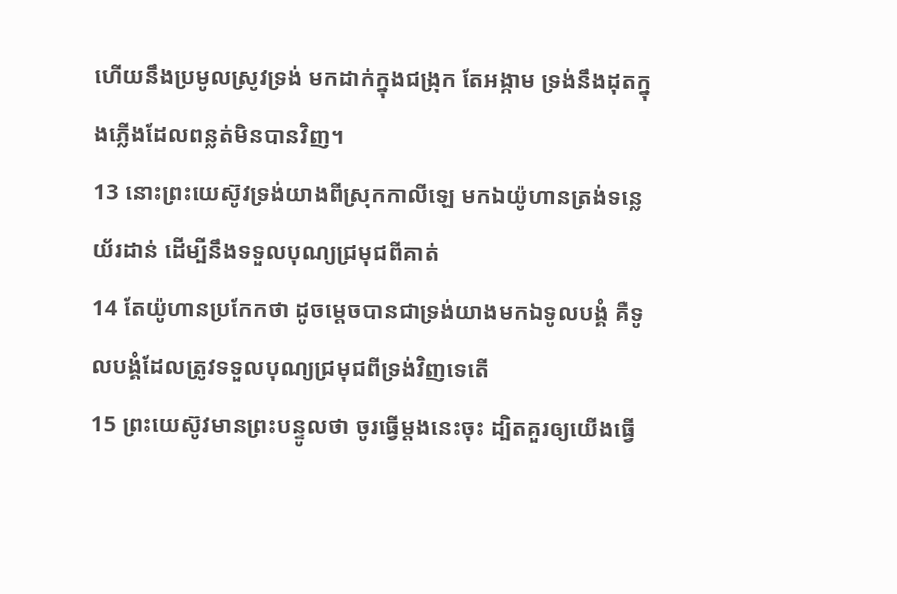ហើយនឹងប្រមូលស្រូវទ្រង់ មកដាក់ក្នុងជង្រុក តែអង្កាម ទ្រង់នឹងដុតក្នុងភ្លើងដែលពន្លត់មិនបានវិញ។
13 នោះព្រះយេស៊ូវទ្រង់យាងពីស្រុកកាលីឡេ មកឯយ៉ូហានត្រង់ទន្លេយ័រដាន់ ដើម្បីនឹងទទួលបុណ្យជ្រមុជពីគាត់
14 តែយ៉ូហានប្រកែកថា ដូចម្តេចបានជាទ្រង់យាងមកឯទូលបង្គំ គឺទូលបង្គំដែលត្រូវទទួលបុណ្យជ្រមុជពីទ្រង់វិញទេតើ
15 ព្រះយេស៊ូវមានព្រះបន្ទូលថា ចូរធ្វើម្តងនេះចុះ ដ្បិតគួរឲ្យយើងធ្វើ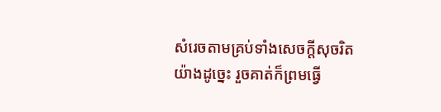សំរេចតាមគ្រប់ទាំងសេចក្ដីសុចរិតយ៉ាងដូច្នេះ រួចគាត់ក៏ព្រមធ្វើ